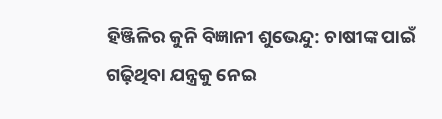ହିଞ୍ଜିଳିର କୁନି ବିଜ୍ଞାନୀ ଶୁଭେନ୍ଦୁ: ଚାଷୀଙ୍କ ପାଇଁ ଗଢ଼ିଥିବା ଯନ୍ତ୍ରକୁ ନେଇ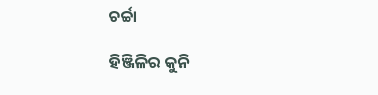ଚର୍ଚ୍ଚା

ହିଞ୍ଜିଳିର କୁନି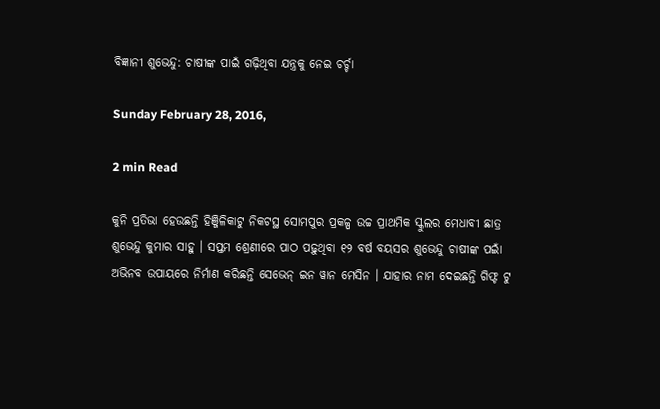ବିଜ୍ଞାନୀ ଶୁଭେନ୍ଦୁ: ଚାଷୀଙ୍କ ପାଇଁ ଗଢ଼ିଥିବା ଯନ୍ତ୍ରକୁ ନେଇ ଚର୍ଚ୍ଚା

Sunday February 28, 2016,

2 min Read

କୁନି ପ୍ରତିଭା ହେଉଛନ୍ତି ହିଞ୍ଜିଳିକାଟୁ ନିକଟସ୍ଥ ସୋମପୁର ପ୍ରକଳ୍ପ ଉଚ୍ଚ ପ୍ରାଥମିକ ସ୍କୁଲର ମେଧାବୀ ଛାତ୍ର ଶୁଭେନ୍ଦୁ କୁମାର ସାହୁ । ସପ୍ତମ ଶ୍ରେଣୀରେ ପାଠ ପଢ଼ୁଥିବା ୧୨ ବର୍ଷ ବୟସର ଶୁଭେନ୍ଦୁ ଚାଷୀଙ୍କ ପଇାଁ ଅଭିନବ ଉପାୟରେ ନିର୍ମାଣ କରିଛନ୍ତି ସେଭେନ୍ ଇନ ୱାନ ମେସିନ । ଯାହାର ନାମ ଦେଇଛନ୍ତି ଗିଫ୍ଟ ଟୁ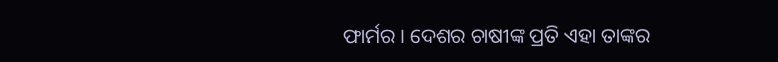ଫାର୍ମର । ଦେଶର ଚାଷୀଙ୍କ ପ୍ରତି ଏହା ତାଙ୍କର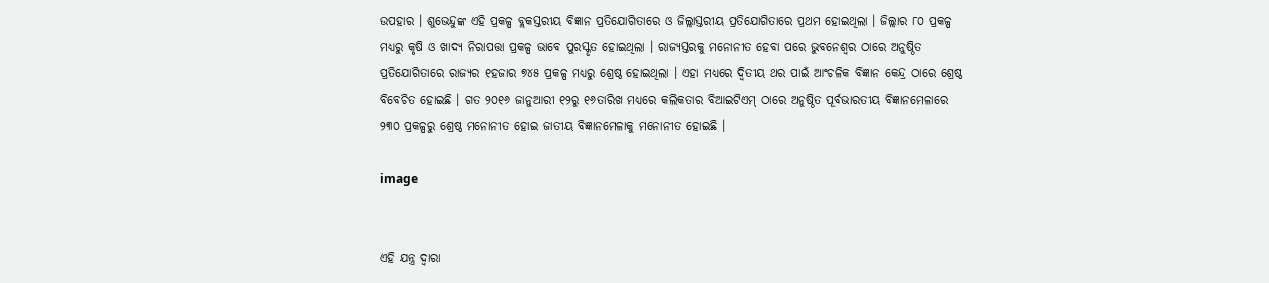ଉପହାର । ଶୁଭେନ୍ଦୁଙ୍କ ଏହି ପ୍ରକଳ୍ପ ବ୍ଲକସ୍ତରୀୟ ବିଜ୍ଞାନ ପ୍ରତିଯୋଗିତାରେ ଓ ଜିଲ୍ଲାସ୍ତରୀୟ ପ୍ରତିଯୋଗିତାରେ ପ୍ରଥମ ହୋଇଥିଲା । ଜିଲ୍ଲାର ୮୦ ପ୍ରକଳ୍ପ ମଧ୍ୟରୁ କୃଷି ଓ ଖାଦ୍ୟ ନିରାପତ୍ତା ପ୍ରକଳ୍ପ ଭାବେ ପୁରସ୍କୃତ ହୋଇଥିଲା । ରାଜ୍ୟସ୍ତରକୁ ମନୋନୀତ ହେବା ପରେ ଭୁବନେଶ୍ୱର ଠାରେ ଅନୁଷ୍ଠିତ ପ୍ରତିଯୋଗିତାରେ ରାଜ୍ୟର ୧ହଜାର ୭୪୫ ପ୍ରକଳ୍ପ ମଧ୍ୟରୁ ଶ୍ରେଷ୍ଠ ହୋଇଥିଲା । ଏହା ମଧ୍ୟରେ ଦ୍ୱିତୀୟ ଥର ପାଇଁ ଆଂଚଳିକ ବିଜ୍ଞାନ କେନ୍ଦ୍ର ଠାରେ ଶ୍ରେଷ୍ଠ ବିବେଚିତ ହୋଇଛି । ଗତ ୨୦୧୬ ଜାନୁଆରୀ ୧୨ରୁ ୧୬ତାରିଖ ମଧ୍ୟରେ କଲିକତାର ବିଆଇଟିଏମ୍ ଠାରେ ଅନୁଷ୍ଠିତ ପୂର୍ବଭାରତୀୟ ବିଜ୍ଞାନମେଳାରେ ୨୩୦ ପ୍ରକଳ୍ପରୁ ଶ୍ରେଷ୍ଠ ମନୋନୀତ ହୋଇ ଜାତୀୟ ବିଜ୍ଞାନମେଳାକୁ ମନୋନୀତ ହୋଇଛି ।

image


ଏହି ଯନ୍ତ୍ର ଦ୍ଵାରା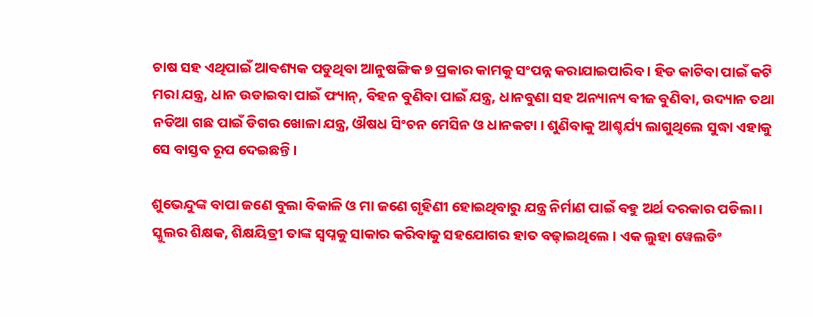ଚାଷ ସହ ଏଥିପାଇଁ ଆବଶ୍ୟକ ପଡୁଥିବା ଆନୁଷଙ୍ଗିକ ୭ ପ୍ରକାର କାମକୁ ସଂପନ୍ନ କରାଯାଇପାରିବ । ହିଡ କାଟିବା ପାଇଁ କଟି ମରା ଯନ୍ତ୍ର, ଧାନ ଉଡାଇବା ପାଇଁ ଫ୍ୟାନ୍, ବିହନ ବୁଣିବା ପାଇଁ ଯନ୍ତ୍ର, ଧାନବୁଣା ସହ ଅନ୍ୟାନ୍ୟ ବୀଜ ବୁଣିବା, ଉଦ୍ୟାନ ତଥା ନଡିଆ ଗଛ ପାଇଁ ଡିଗର ଖୋଳା ଯନ୍ତ୍ର, ଔଷଧ ସିଂଚନ ମେସିନ ଓ ଧାନକଟା । ଶୁଣିବାକୁ ଆଶ୍ଚର୍ଯ୍ୟ ଲାଗୁଥିଲେ ସୁଦ୍ଧା ଏହାକୁ ସେ ବାସ୍ତବ ରୂପ ଦେଇଛନ୍ତି ।

ଶୁଭେନ୍ଦୁଙ୍କ ବାପା ଜଣେ ବୁଲା ବିକାଳି ଓ ମା ଜଣେ ଗୃହିଣୀ ହୋଇଥିବାରୁ ଯନ୍ତ୍ର ନିର୍ମାଣ ପାଇଁ ବହୁ ଅର୍ଥ ଦରକାର ପଡିଲା । ସ୍କୁଲର ଶିକ୍ଷକ, ଶିକ୍ଷୟିତ୍ରୀ ତାଙ୍କ ସ୍ୱପ୍ନକୁ ସାକାର କରିବାକୁ ସହଯୋଗର ହାତ ବଢ଼ାଇଥିଲେ । ଏକ ଲୁହା ୱେଲଡିଂ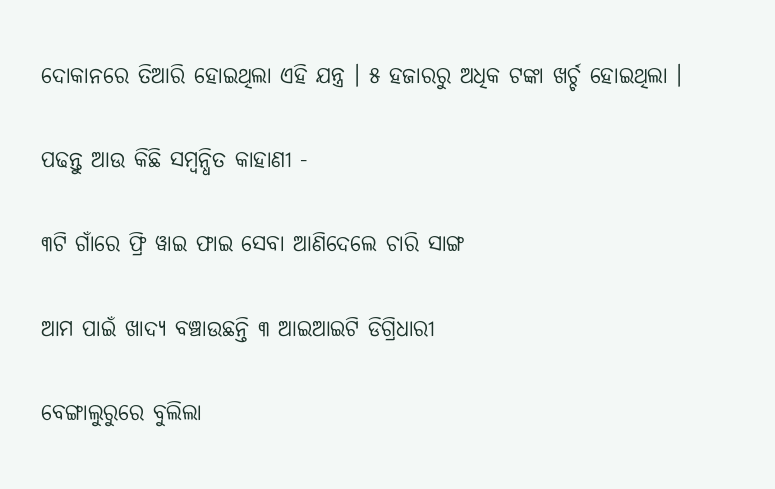ଦୋକାନରେ ତିଆରି ହୋଇଥିଲା ଏହି ଯନ୍ତ୍ର । ୫ ହଜାରରୁ ଅଧିକ ଟଙ୍କା ଖର୍ଚ୍ଚ ହୋଇଥିଲା ।

ପଢନ୍ତୁ ଆଉ କିଛି ସମ୍ବନ୍ଧିତ କାହାଣୀ -

୩ଟି ଗାଁରେ ଫ୍ରି ୱାଇ ଫାଇ ସେବା ଆଣିଦେଲେ ଚାରି ସାଙ୍ଗ

ଆମ ପାଇଁ ଖାଦ୍ୟ ବଞ୍ଚାଉଛନ୍ତି ୩ ଆଇଆଇଟି ଡିଗ୍ରିଧାରୀ

ବେଙ୍ଗାଲୁରୁରେ ବୁଲିଲା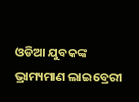ଓଡିଆ ଯୁବକଙ୍କ ଭ୍ରାମ୍ୟମାଣ ଲାଇବ୍ରେରୀ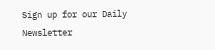Sign up for our Daily Newsletter